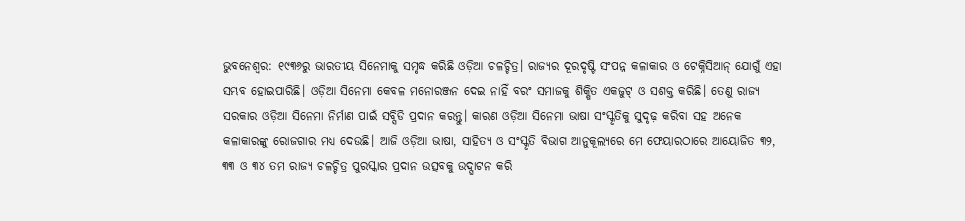ଭୁବନେଶ୍ବର: ୧୯୩୬ରୁ ଭାରତୀୟ ସିନେମାକୁ ସମୃଦ୍ଧ କରିଛି ଓଡ଼ିଆ ଚଳଚ୍ଚିତ୍ର। ରାଜ୍ୟର ଦୂରଦୃଷ୍ଟି ସଂପନ୍ନ କଳାକାର ଓ ଟେକ୍ନିସିଆନ୍ ଯୋଗୁଁ ଏହା ସମ୍ଭବ ହୋଇପାରିଛି। ଓଡ଼ିଆ ସିନେମା କେବଳ ମନୋରଞ୍ଜନ ଦେଇ ନାହିଁ ବରଂ ସମାଜକୁ ଶିକ୍ଷିତ ଏକଜୁଟ୍ ଓ ସଶକ୍ତ କରିଛି। ତେଣୁ ରାଜ୍ୟ ସରକାର ଓଡ଼ିଆ ସିନେମା ନିର୍ମାଣ ପାଇଁ ସବ୍ସିଡି ପ୍ରଦାନ କରନ୍ତୁ। କାରଣ ଓଡ଼ିଆ ସିନେମା ଭାଷା ସଂସ୍କୃତିକୁ ସୁଦୃଢ଼ କରିବା ସହ ଅନେକ କଳାକାରଙ୍କୁ ରୋଜଗାର ମଧ୍ୟ ଦେଉଛି। ଆଜି ଓଡ଼ିଆ ଭାଷା, ସାହିତ୍ୟ ଓ ସଂସ୍କୃତି ବିଭାଗ ଆନୁକୂଲ୍ୟରେ ମେ ଫେୟାରଠାରେ ଆୟୋଜିତ ୩୨, ୩୩ ଓ ୩୪ ତମ ରାଜ୍ୟ ଚଳଚ୍ଚିତ୍ର ପୁରସ୍କାର ପ୍ରଦାନ ଉତ୍ସବକୁ ଉଦ୍ଘାଟନ କରି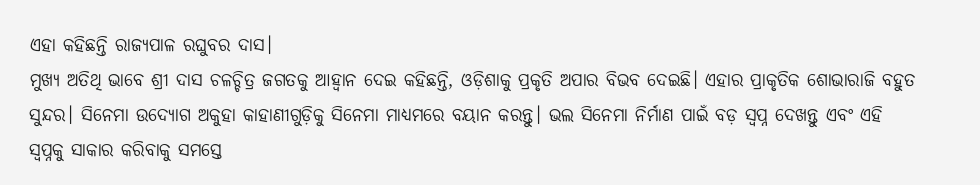ଏହା କହିଛନ୍ତି ରାଜ୍ୟପାଳ ରଘୁବର ଦାସ।
ମୁଖ୍ୟ ଅତିଥି ଭାବେ ଶ୍ରୀ ଦାସ ଚଳଚ୍ଚିତ୍ର ଜଗତକୁ ଆହ୍ବାନ ଦେଇ କହିଛନ୍ତି, ଓଡ଼ିଶାକୁ ପ୍ରକୃତି ଅପାର ବିଭବ ଦେଇଛି। ଏହାର ପ୍ରାକୃତିକ ଶୋଭାରାଜି ବହୁତ ସୁନ୍ଦର। ସିନେମା ଉଦ୍ୟୋଗ ଅକୁହା କାହାଣୀଗୁଡ଼ିକୁ ସିନେମା ମାଧ୍ୟମରେ ବୟାନ କରନ୍ତୁ। ଭଲ ସିନେମା ନିର୍ମାଣ ପାଇଁ ବଡ଼ ସ୍ୱପ୍ନ ଦେଖନ୍ତୁ ଏବଂ ଏହି ସ୍ୱପ୍ନକୁ ସାକାର କରିବାକୁ ସମସ୍ତେ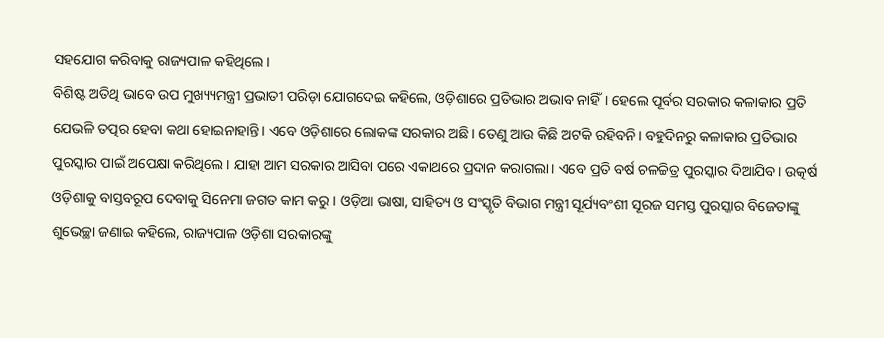ସହଯୋଗ କରିବାକୁ ରାଜ୍ୟପାଳ କହିଥିଲେ।
ବିଶିଷ୍ଟ ଅତିଥି ଭାବେ ଉପ ମୁଖ୍ୟ୍ୟମନ୍ତ୍ରୀ ପ୍ରଭାତୀ ପରିଡ଼ା ଯୋଗଦେଇ କହିଲେ, ଓଡ଼ିଶାରେ ପ୍ରତିଭାର ଅଭାବ ନାହିଁ। ହେଲେ ପୂର୍ବର ସରକାର କଳାକାର ପ୍ରତି ଯେଭଳି ତତ୍ପର ହେବା କଥା ହୋଇନାହାନ୍ତି। ଏବେ ଓଡ଼ିଶାରେ ଲୋକଙ୍କ ସରକାର ଅଛି। ତେଣୁ ଆଉ କିଛି ଅଟକି ରହିବନି। ବହୁଦିନରୁ କଳାକାର ପ୍ରତିଭାର ପୁରସ୍କାର ପାଇଁ ଅପେକ୍ଷା କରିଥିଲେ। ଯାହା ଆମ ସରକାର ଆସିବା ପରେ ଏକାଥରେ ପ୍ରଦାନ କରାଗଲା। ଏବେ ପ୍ରତି ବର୍ଷ ଚଳଚ୍ଚିତ୍ର ପୁରସ୍କାର ଦିଆଯିବ। ଉତ୍କର୍ଷ ଓଡ଼ିଶାକୁ ବାସ୍ତବରୂପ ଦେବାକୁ ସିନେମା ଜଗତ କାମ କରୁ। ଓଡ଼ିଆ ଭାଷା, ସାହିତ୍ୟ ଓ ସଂସ୍କୃତି ବିଭାଗ ମନ୍ତ୍ରୀ ସୂର୍ଯ୍ୟବଂଶୀ ସୂରଜ ସମସ୍ତ ପୁରସ୍କାର ବିଜେତାଙ୍କୁ ଶୁଭେଚ୍ଛା ଜଣାଇ କହିଲେ, ରାଜ୍ୟପାଳ ଓଡ଼ିଶା ସରକାରଙ୍କୁ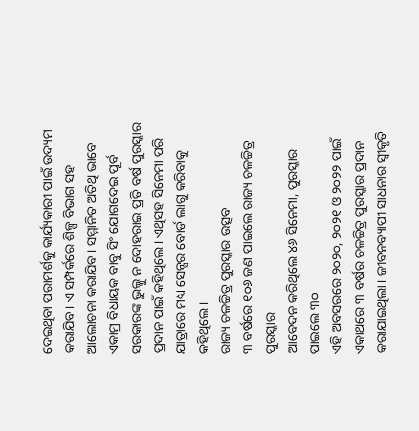ଦେଇଥିବା ପରାମର୍ଶକୁ କାର୍ଯ୍ୟକାରୀ ପାଇଁ ଉଦ୍ୟମ କରାଯିବ। ଏ ସମ୍ପର୍କରେ ଶିଳ୍ପ ବିଭାଗ ସହ ଆଲୋଚନା କରାଯିବ। ସମ୍ମାନିତ ଅତିଥି ଭାବେ ଏକାମ୍ର ବିଧାୟକ ବାବୁ ସିଂ ଯୋଗଦେଇ ପୂର୍ବ ସରକାରଙ୍କ ଭୁଲ୍କୁ ନ ଦୋହରାଇ ପ୍ରତି ବର୍ଷ ପୁରସ୍କାର ପ୍ରଦାନ ପାଇଁ କହିଥିଲେ। ଏଥିସହ ସିନେମା ପରି ଯାତ୍ରାରେ ମଧ୍ୟ ସେନ୍ସର ବୋର୍ଡ ଲାଗୁ କରିବାକୁ କହିଥିଲେ।
ରାଜ୍ୟ ଚଳଚ୍ଚିତ୍ର ପୁରସ୍କାର ଉତ୍ସବ
୩ ବର୍ଷରେ ୧୦୬ ଜଣ ପାଇଲେ ରାଜ୍ୟ ଚଳଚ୍ଚିତ୍ର ପୁରସ୍କାର
ଆବେଦନ କରିଥିଲେ ୪୬ ସିନେମା, ପୁରସ୍କାର ପାଇଲେ ୩୦
ଏହି ଅବସରରେ ୨୦୨୦, ୨୦୨୧ ଓ ୨୦୨୨ ପାଇଁ ଏକାଥରେ ୩ ବର୍ଷର ଚଳଚ୍ଚିତ୍ର ପୁରସ୍କାର ପ୍ରଦାନ କରାଯାଇଥିଲା। ଜୀବନବ୍ୟାପୀ ସାଧନାର ସ୍ୱୀକୃତି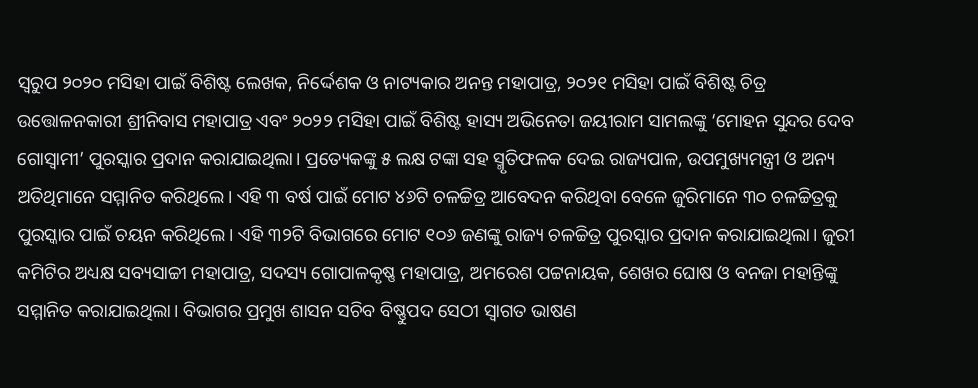ସ୍ୱରୁପ ୨୦୨୦ ମସିହା ପାଇଁ ବିଶିଷ୍ଟ ଲେଖକ, ନିର୍ଦ୍ଦେଶକ ଓ ନାଟ୍ୟକାର ଅନନ୍ତ ମହାପାତ୍ର, ୨୦୨୧ ମସିହା ପାଇଁ ବିଶିଷ୍ଟ ଚିତ୍ର ଉତ୍ତୋଳନକାରୀ ଶ୍ରୀନିବାସ ମହାପାତ୍ର ଏବଂ ୨୦୨୨ ମସିହା ପାଇଁ ବିଶିଷ୍ଟ ହାସ୍ୟ ଅଭିନେତା ଜୟୀରାମ ସାମଲଙ୍କୁ ‘ମୋହନ ସୁନ୍ଦର ଦେବ ଗୋସ୍ୱାମୀ’ ପୁରସ୍କାର ପ୍ରଦାନ କରାଯାଇଥିଲା। ପ୍ରତ୍ୟେକଙ୍କୁ ୫ ଲକ୍ଷ ଟଙ୍କା ସହ ସ୍ମୃତିଫଳକ ଦେଇ ରାଜ୍ୟପାଳ, ଉପମୁଖ୍ୟମନ୍ତ୍ରୀ ଓ ଅନ୍ୟ ଅତିଥିମାନେ ସମ୍ମାନିତ କରିଥିଲେ। ଏହି ୩ ବର୍ଷ ପାଇଁ ମୋଟ ୪୬ଟି ଚଳଚ୍ଚିତ୍ର ଆବେଦନ କରିଥିବା ବେଳେ ଜୁରିମାନେ ୩୦ ଚଳଚ୍ଚିତ୍ରକୁ ପୁରସ୍କାର ପାଇଁ ଚୟନ କରିଥିଲେ। ଏହି ୩୨ଟି ବିଭାଗରେ ମୋଟ ୧୦୬ ଜଣଙ୍କୁ ରାଜ୍ୟ ଚଳଚ୍ଚିତ୍ର ପୁରସ୍କାର ପ୍ରଦାନ କରାଯାଇଥିଲା। ଜୁରୀ କମିଟିର ଅଧ୍ୟକ୍ଷ ସବ୍ୟସାଚ୍ଚୀ ମହାପାତ୍ର, ସଦସ୍ୟ ଗୋପାଳକୃଷ୍ଣ ମହାପାତ୍ର, ଅମରେଶ ପଟ୍ଟନାୟକ, ଶେଖର ଘୋଷ ଓ ବନଜା ମହାନ୍ତିଙ୍କୁ ସମ୍ମାନିତ କରାଯାଇଥିଲା। ବିଭାଗର ପ୍ରମୁଖ ଶାସନ ସଚିବ ବିଷ୍ଣୁପଦ ସେଠୀ ସ୍ବାଗତ ଭାଷଣ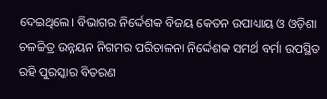ଦେଇଥିଲେ। ବିଭାଗର ନିର୍ଦ୍ଦେଶକ ବିଜୟ କେତନ ଉପାଧ୍ୟାୟ ଓ ଓଡ଼ିଶା ଚଳଚ୍ଚିତ୍ର ଉନ୍ନୟନ ନିଗମର ପରିଚାଳନା ନିର୍ଦ୍ଦେଶକ ସମର୍ଥ ବର୍ମା ଉପସ୍ଥିତ ରହି ପୁରସ୍କାର ବିତରଣ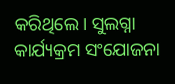କରିଥିଲେ। ସୁଲଗ୍ନା କାର୍ଯ୍ୟକ୍ରମ ସଂଯୋଜନା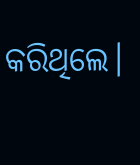କରିଥିଲେ।